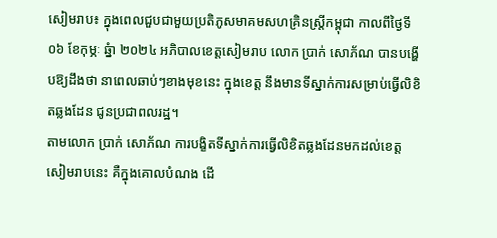សៀមរាប៖ ក្នុងពេលជួបជាមួយប្រតិភូសមាគមសហគ្រិនស្ត្រីកម្ពុជា កាលពីថ្ងៃទី០៦ ខែកុម្ភៈ ឆ្នំា ២០២៤ អភិបាលខេត្តសៀមរាប លោក ប្រាក់ សោភ័ណ បានបង្ហើបឱ្យដឹងថា នាពេលឆាប់ៗខាងមុខនេះ ក្នុងខេត្ត នឹងមានទីស្នាក់ការសម្រាប់ធ្វើលិខិតឆ្លងដែន ជូនប្រជាពលរដ្ឋ។
តាមលោក ប្រាក់ សោភ័ណ ការបង្ខិតទីស្នាក់ការធ្វើលិខិតឆ្លងដែនមកដល់ខេត្តសៀមរាបនេះ គឺក្នុងគោលបំណង ដើ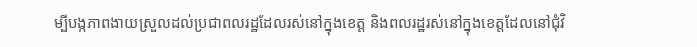ម្បីបង្កភាពងាយស្រួលដល់ប្រជាពលរដ្ឋដែលរស់នៅក្នុងខេត្ត និងពលរដ្ឋរស់នៅក្នុងខេត្តដែលនៅជុំវិ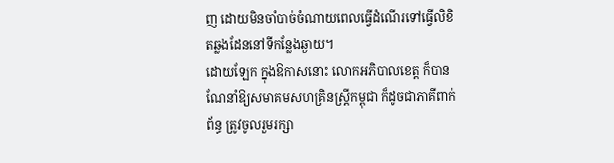ញ ដោយមិនចាំបាច់ចំណាយពេលធ្វើដំណើរទៅធ្វើលិខិតឆ្លងដែននៅទីកន្លែងឆ្ងាយ។
ដោយឡែក ក្នុងឱកាសនោះ លោកអភិបាលខេត្ត ក៏បានណែនាំឱ្យសមាគមសហគ្រិនស្ត្រីកម្ពុជា ក៏ដូចជាភាគីពាក់ព័ន្ធ ត្រូវចូលរួមរក្សា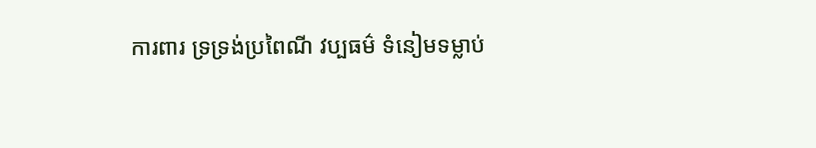ការពារ ទ្រទ្រង់ប្រពៃណី វប្បធម៌ ទំនៀមទម្លាប់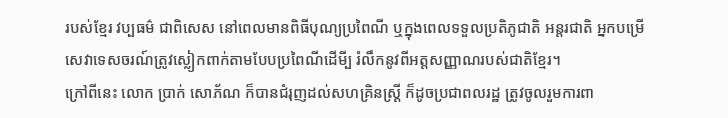របស់ខ្មែរ វប្បធម៌ ជាពិសេស នៅពេលមានពិធីបុណ្យប្រពៃណី ឬក្នុងពេលទទួលប្រតិភូជាតិ អន្តរជាតិ អ្នកបម្រើសេវាទេសចរណ៍ត្រូវស្លៀកពាក់តាមបែបប្រពៃណីដើមី្ប រំលឹកនូវពីអត្តសញ្ញាណរបស់ជាតិខ្មែរ។
ក្រៅពីនេះ លោក ប្រាក់ សោភ័ណ ក៏បានជំរុញដល់សហគ្រិនស្ត្រី ក៏ដូចប្រជាពលរដ្ឋ ត្រូវចូលរួមការពា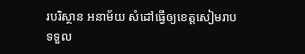របរិស្ថាន អនាម័យ សំដៅធ្វើឲ្យខេត្តសៀមរាប ទទួល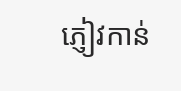ភ្ញៀវកាន់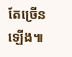តែច្រើនឡើង៕